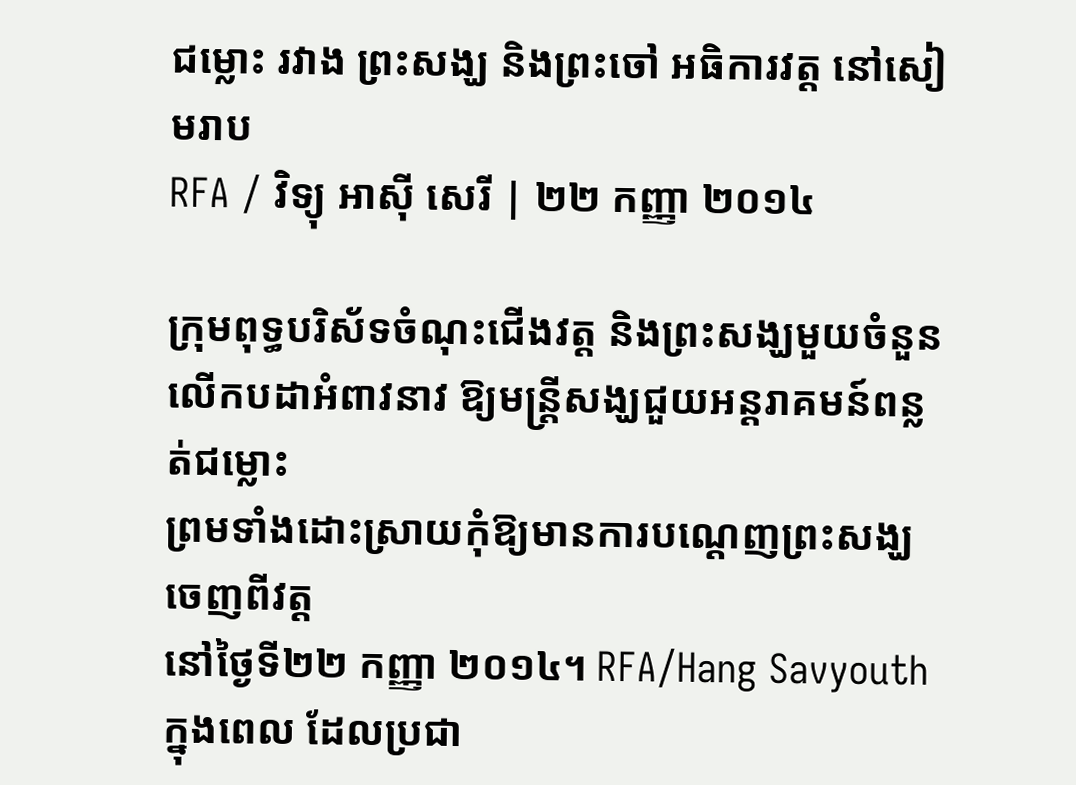ជម្លោះ រវាង ព្រះសង្ឃ និងព្រះចៅ អធិការវត្ត នៅសៀមរាប
RFA / វិទ្យុ អាស៊ី សេរី | ២២ កញ្ញា ២០១៤

ក្រុមពុទ្ធបរិស័ទចំណុះជើងវត្ត និងព្រះសង្ឃមួយចំនួន
លើកបដាអំពាវនាវ ឱ្យមន្ត្រីសង្ឃជួយអន្តរាគមន៍ពន្លត់ជម្លោះ
ព្រមទាំងដោះស្រាយកុំឱ្យមានការបណ្ដេញព្រះសង្ឃចេញពីវត្ត
នៅថ្ងៃទី២២ កញ្ញា ២០១៤។ RFA/Hang Savyouth
ក្នុងពេល ដែលប្រជា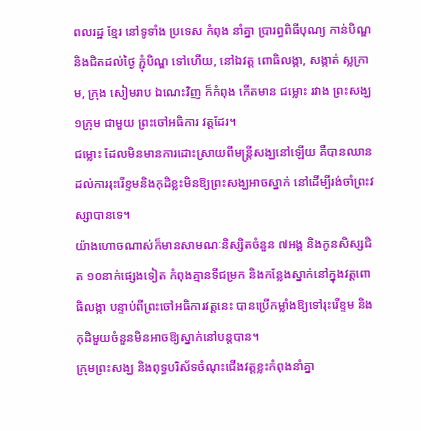ពលរដ្ឋ ខ្មែរ នៅទូទាំង ប្រទេស កំពុង នាំគ្នា ប្រារព្ធពិធីបុណ្យ កាន់បិណ្ឌ និងជិតដល់ថ្ងៃ ភ្ជុំបិណ្ឌ ទៅហើយ, នៅឯវត្ត ពោធិលង្កា, សង្កាត់ ស្លក្រាម, ក្រុង សៀមរាប ឯណេះវិញ ក៏កំពុង កើតមាន ជម្លោះ រវាង ព្រះសង្ឃ ១ក្រុម ជាមួយ ព្រះចៅអធិការ វត្តដែរ។
ជម្លោះ ដែលមិនមានការដោះស្រាយពីមន្ត្រីសង្ឃនៅឡើយ គឺបានឈានដល់ការរុះរើខ្ទមនិងកុដិខ្លះមិនឱ្យព្រះសង្ឃអាចស្នាក់ នៅដើម្បីរង់ចាំព្រះវស្សាបានទេ។
យ៉ាងហោចណាស់ក៏មានសាមណៈនិស្សិតចំនួន ៧អង្គ និងកូនសិស្សជិត ១០នាក់ផ្សេងទៀត កំពុងគ្មានទីជម្រក និងកន្លែងស្នាក់នៅក្នុងវត្តពោធិលង្កា បន្ទាប់ពីព្រះចៅអធិការវត្តនេះ បានប្រើកម្លាំងឱ្យទៅរុះរើខ្ទម និងកុដិមួយចំនួនមិនអាចឱ្យស្នាក់នៅបន្តបាន។
ក្រុមព្រះសង្ឃ និងពុទ្ធបរិស័ទចំណុះជើងវត្តខ្លះកំពុងនាំគ្នា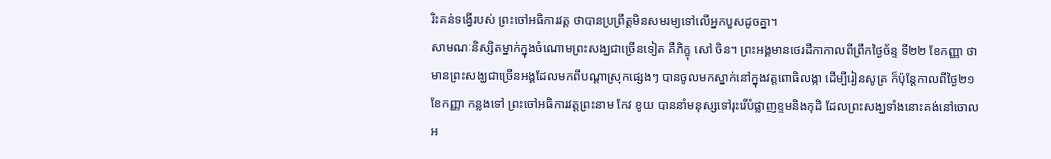រិះគន់ទង្វើរបស់ ព្រះចៅអធិការវត្ត ថាបានប្រព្រឹត្តមិនសមរម្យទៅលើអ្នកបួសដូចគ្នា។
សាមណៈនិស្សិតម្នាក់ក្នុងចំណោមព្រះសង្ឃជាច្រើនទៀត គឺភិក្ខុ សៅ ចិន។ ព្រះអង្គមានថេរដីកាកាលពីព្រឹកថ្ងៃច័ន្ទ ទី២២ ខែកញ្ញា ថា មានព្រះសង្ឃជាច្រើនអង្គដែលមកពីបណ្ដាស្រុកផ្សេងៗ បានចូលមកស្នាក់នៅក្នុងវត្តពោធិលង្កា ដើម្បីរៀនសូត្រ ក៏ប៉ុន្តែកាលពីថ្ងៃ២១ ខែកញ្ញា កន្លងទៅ ព្រះចៅអធិការវត្តព្រះនាម កែវ ខូយ បាននាំមនុស្សទៅរុះរើបំផ្លាញខ្ទមនិងកុដិ ដែលព្រះសង្ឃទាំងនោះគង់នៅចោលអ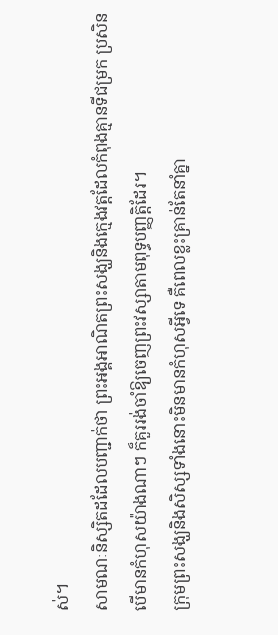ស់។
សាមណៈនិស្សិតដដែលបញ្ជាក់ថា ព្រះអង្គអាណិតព្រះសង្ឃនិងក្មេងវត្តដែលកំពុងគ្មានទីជម្រក ប្រសិនបើមានកំហុសយ៉ាងណាៗ ក៏គួររង់ចាំឱ្យចេញព្រះវស្សាតាមពុទ្ធបញ្ញត្តិដែរ។
ក្រុមព្រះសង្ឃនិងសិស្សទាំងនោះមិនមានកំហុសអ្វីទេ គឺពេលខ្លះគ្រាន់តែនាំគ្នា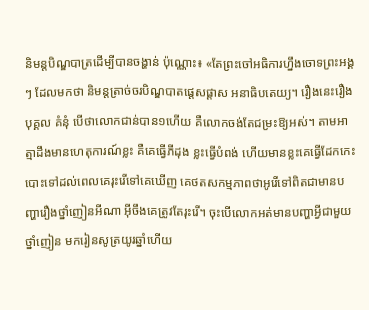និមន្តបិណ្ឌបាត្រដើម្បីបានចង្ហាន់ ប៉ុណ្ណោះ៖ «តែព្រះចៅអធិការហ្នឹងចោទព្រះអង្គៗ ដែលមកថា និមន្តត្រាច់ចរបិណ្ឌបាតផ្ដេសផ្ដាស អនាធិបតេយ្យ។ រឿងនេះរឿងបុគ្គល គំនុំ បើថាលោកជាន់បាន១ហើយ គឺលោកចង់តែជម្រះឱ្យអស់។ តាមអាត្មាដឹងមានហេតុការណ៍ខ្លះ គឺគេធ្វើភីដុង ខ្លះធ្វើបំពង់ ហើយមានខ្លះគេធ្វើដែកកេះបោះទៅដល់ពេលគេរុះរើទៅគេឃើញ គេថតសកម្មភាពថាអូរើទៅពិតជាមានបញ្ហារឿងថ្នាំញៀនអីណា អ៊ីចឹងគេត្រូវតែរុះរើ។ ចុះបើលោកអត់មានបញ្ហាអ្វីជាមួយថ្នាំញៀន មករៀនសូត្រយូរឆ្នាំហើយ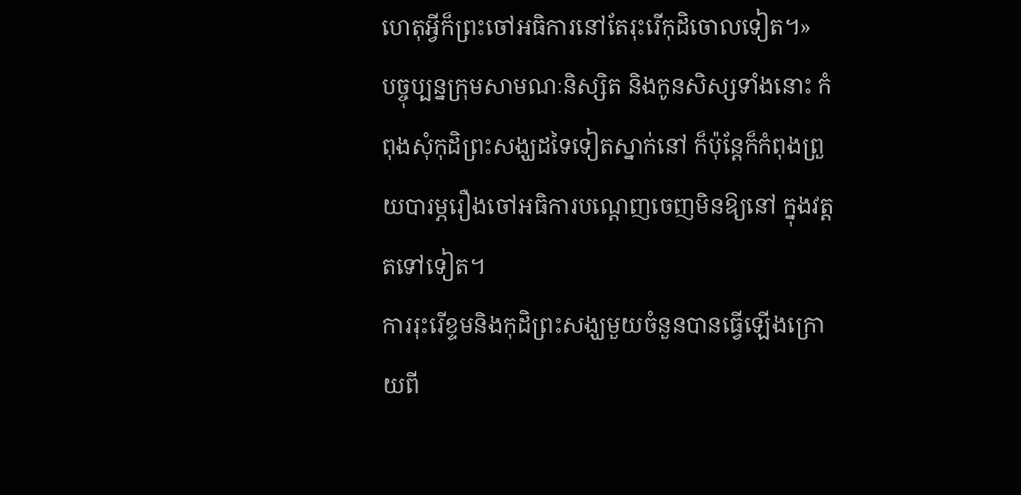ហេតុអ្វីក៏ព្រះចៅអធិការនៅតែរុះរើកុដិចោលទៀត។»
បច្ចុប្បន្នក្រុមសាមណៈនិស្សិត និងកូនសិស្សទាំងនោះ កំពុងសុំកុដិព្រះសង្ឃដទៃទៀតស្នាក់នៅ ក៏ប៉ុន្តែក៏កំពុងព្រួយបារម្ភរឿងចៅអធិការបណ្ដេញចេញមិនឱ្យនៅ ក្នុងវត្តតទៅទៀត។
ការរុះរើខ្ទមនិងកុដិព្រះសង្ឃមួយចំនួនបានធ្វើឡើងក្រោយពី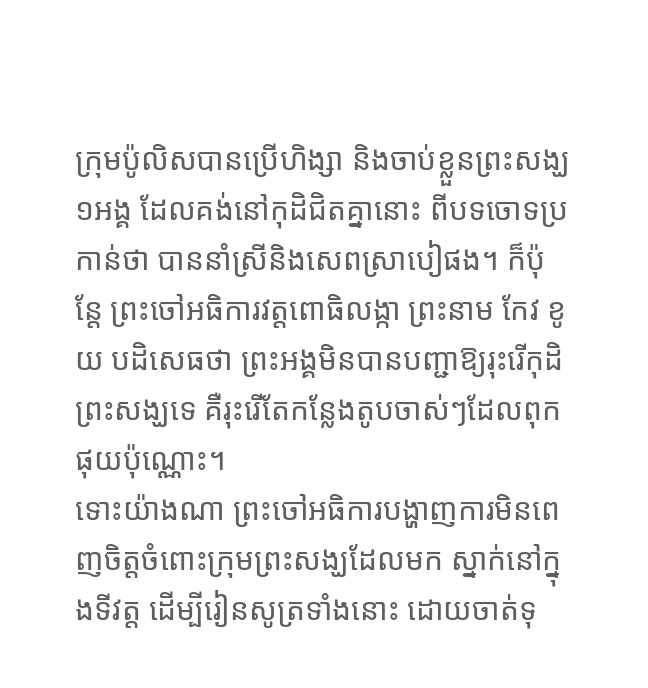ក្រុមប៉ូលិសបានប្រើហិង្សា និងចាប់ខ្លួនព្រះសង្ឃ ១អង្គ ដែលគង់នៅកុដិជិតគ្នានោះ ពីបទចោទប្រកាន់ថា បាននាំស្រីនិងសេពស្រាបៀផង។ ក៏ប៉ុន្តែ ព្រះចៅអធិការវត្តពោធិលង្កា ព្រះនាម កែវ ខូយ បដិសេធថា ព្រះអង្គមិនបានបញ្ជាឱ្យរុះរើកុដិព្រះសង្ឃទេ គឺរុះរើតែកន្លែងតូបចាស់ៗដែលពុកផុយប៉ុណ្ណោះ។
ទោះយ៉ាងណា ព្រះចៅអធិការបង្ហាញការមិនពេញចិត្តចំពោះក្រុមព្រះសង្ឃដែលមក ស្នាក់នៅក្នុងទីវត្ត ដើម្បីរៀនសូត្រទាំងនោះ ដោយចាត់ទុ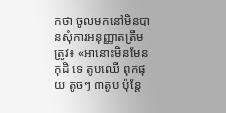កថា ចូលមកនៅមិនបានសុំការអនុញ្ញាតត្រឹមត្រូវ៖ «អានោះមិនមែនកុដិ ទេ តូបឈើ ពុកផុយ តូចៗ ៣តូប ប៉ុន្តែ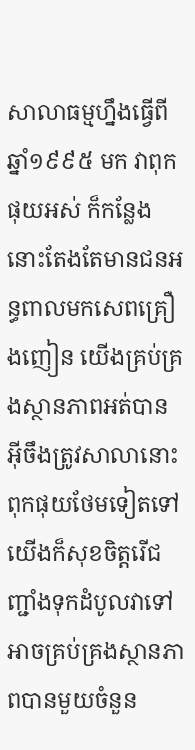សាលាធម្មហ្នឹងធ្វើពីឆ្នាំ១៩៩៥ មក វាពុកផុយអស់ ក៏កន្លែងនោះតែងតែមានជនអន្ធពាលមកសេពគ្រឿងញៀន យើងគ្រប់គ្រងស្ថានភាពអត់បាន អ៊ីចឹងត្រូវសាលានោះពុកផុយថែមទៀតទៅ យើងក៏សុខចិត្តរើជញ្ជាំងទុកដំបូលវាទៅ អាចគ្រប់គ្រងស្ថានភាពបានមួយចំនួន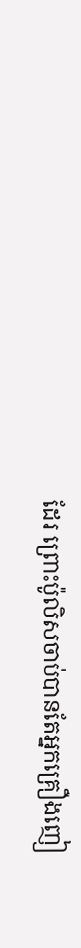ដែរ ព្រោះប៉ូលិសចាប់បានតែអ្នកគ្រឿងញៀ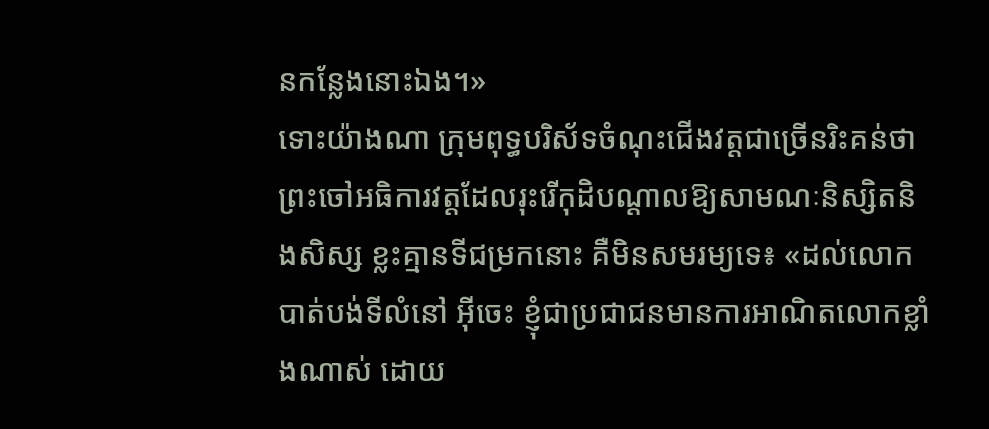នកន្លែងនោះឯង។»
ទោះយ៉ាងណា ក្រុមពុទ្ធបរិស័ទចំណុះជើងវត្តជាច្រើនរិះគន់ថា ព្រះចៅអធិការវត្តដែលរុះរើកុដិបណ្ដាលឱ្យសាមណៈនិស្សិតនិងសិស្ស ខ្លះគ្មានទីជម្រកនោះ គឺមិនសមរម្យទេ៖ «ដល់លោកបាត់បង់ទីលំនៅ អ៊ីចេះ ខ្ញុំជាប្រជាជនមានការអាណិតលោកខ្លាំងណាស់ ដោយ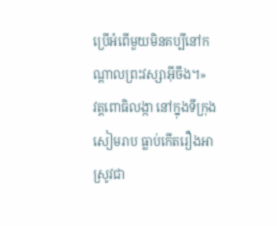ប្រើអំពើមួយមិនគប្បីនៅកណ្ដាលព្រះវស្សាអ៊ីចឹង។»
វត្តពោធិលង្កា នៅក្នុងទីក្រុងសៀមរាប ធ្លាប់កើតរឿងអាស្រូវជា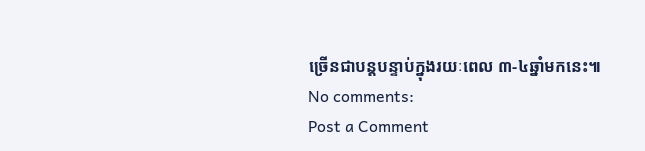ច្រើនជាបន្តបន្ទាប់ក្នុងរយៈពេល ៣-៤ឆ្នាំមកនេះ៕
No comments:
Post a Comment